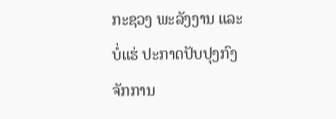ກະຊວງ ພະລັງງານ ແລະ ບໍ່ແຮ່ ປະກາດປັບປຸງກົງຈັກການ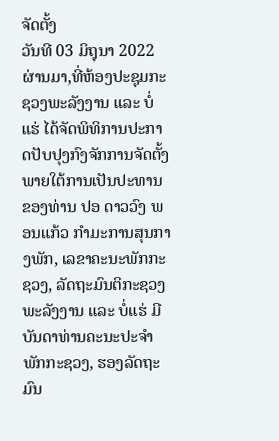ຈັດຕັ້ງ
ວັນທີ 03 ມິຖຸນາ 2022 ຜ່ານມາ,ທີ່ຫ້ອງປະຊຸມກະຊວງພະລັງງານ ແລະ ບໍ່ແຮ່ ໄດ້ຈັດພິທິການປະກາດປັບປຸງກົງຈັກການຈັດຕັ້ງ ພາຍໃຕ້ການເປັນປະທານຂອງທ່ານ ປອ ດາວວົງ ພອນແກ້ວ ກຳມະການສຸນກາງພັກ, ເລຂາຄະນະພັກກະຊວງ, ລັດຖະມົນຕິກະຊວງພະລັງງານ ແລະ ບໍ່ແຮ່ ມີບັນດາທ່ານຄະນະປະຈຳພັກກະຊວງ, ຮອງລັດຖະມົນ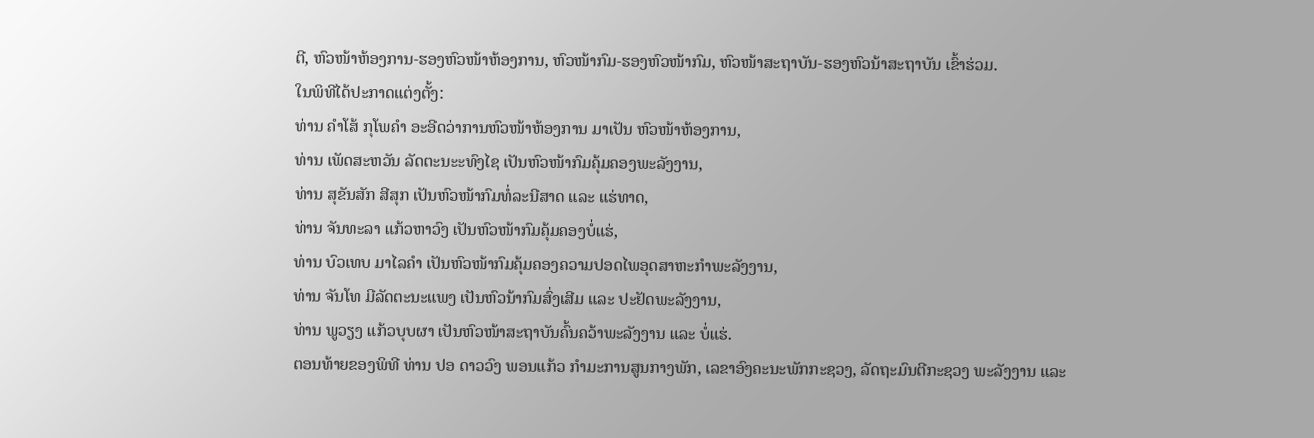ຕີ, ຫົວໜ້າຫ້ອງການ-ຮອງຫົວໜ້າຫ້ອງການ, ຫົວໜ້າກົມ-ຮອງຫົວໜ້າກົມ, ຫົວໜ້າສະຖາບັນ-ຮອງຫົວນ້າສະຖາບັນ ເຂົ້າຮ່ວມ.
ໃນພິທີໄດ້ປະກາດແຕ່ງຕັ້ງ:
ທ່ານ ຄຳໂສ້ ກຸໂພຄຳ ອະອີດວ່າການຫົວໜ້າຫ້ອງການ ມາເປັນ ຫົວໜ້າຫ້ອງການ,
ທ່ານ ເພັດສະຫວັນ ລັດຕະນະະທົງໄຊ ເປັນຫົວໜ້າກົມຄຸ້ມຄອງພະລັງງານ,
ທ່ານ ສຸຂັນສັກ ສີສຸກ ເປັນຫົວໜ້າກົມທໍ່ລະນີສາດ ແລະ ແຮ່ທາດ,
ທ່ານ ຈັນທະລາ ແກ້ວຫາວົງ ເປັນຫົວໜ້າກົມຄຸ້ມຄອງບໍ່ແຮ່,
ທ່ານ ບົວເທບ ມາໄລຄຳ ເປັນຫົວໜ້າກົມຄຸ້ມຄອງຄວາມປອດໄພອຸດສາຫະກຳພະລັງງານ,
ທ່ານ ຈັນໂທ ມີລັດຕະນະແພງ ເປັນຫົວນ້າກົມສົ່ງເສີມ ແລະ ປະຢັດພະລັງງານ,
ທ່ານ ພູວຽງ ແກ້ວບຸບຜາ ເປັນຫົວໜ້າສະຖາບັນຄົ້ນຄວ້າພະລັງງານ ແລະ ບໍ່ແຮ່.
ຕອນທ້າຍຂອງພິທີ ທ່ານ ປອ ດາວວົງ ພອນແກ້ວ ກຳມະການສູນກາງພັກ, ເລຂາອົງຄະນະພັກກະຊວງ, ລັດຖະມົນຕີກະຊວງ ພະລັງງານ ແລະ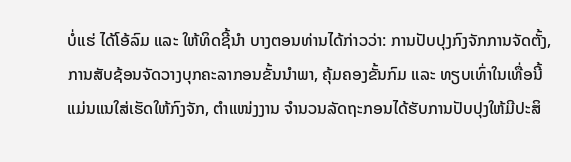ບໍ່ແຮ່ ໄດ້ໂອ້ລົມ ແລະ ໃຫ້ທິດຊີ້ນຳ ບາງຕອນທ່ານໄດ້ກ່າວວ່າ: ການປັບປຸງກົງຈັກການຈັດຕັ້ງ, ການສັບຊ້ອນຈັດວາງບຸກຄະລາກອນຂັ້ນນໍາພາ, ຄຸ້ມຄອງຂັ້ນກົມ ແລະ ທຽບເທົ່າໃນເທື່ອນີ້ ແມ່ນແນໃສ່ເຮັດໃຫ້ກົງຈັກ, ຕໍາແໜ່ງງານ ຈໍານວນລັດຖະກອນໄດ້ຮັບການປັບປຸງໃຫ້ມີປະສິ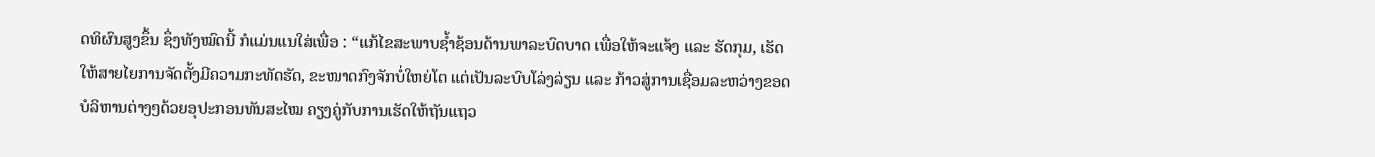ດທິຜົນສູງຂຶ້ນ ຊຶ່ງທັງໝົດນີ້ ກໍແມ່ນແນໃສ່ເພື່ອ : “ແກ້ໄຂສະພາບຊໍ້າຊ້ອນດ້ານພາລະບົດບາດ ເພື່ອໃຫ້ຈະແຈ້ງ ແລະ ຮັດກຸມ, ເຮັດໃຫ້ສາຍໄຍການຈັດຕັ້ງມີຄວາມກະທັດຮັດ, ຂະໜາດກົງຈັກບໍ່ໃຫຍ່ໂຕ ແຕ່ເປັນລະບົບໂລ່ງລ່ຽນ ແລະ ກ້າວສູ່ການເຊື່ອມລະຫວ່າງຂອດບໍລິຫານຕ່າງໆດ້ວຍອຸປະກອນທັນສະໄໝ ຄຽງຄູ່ກັບການເຮັດໃຫ້ຖັນແຖວ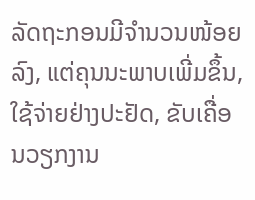ລັດຖະກອນມີຈໍານວນໜ້ອຍລົງ, ແຕ່ຄຸນນະພາບເພີ່ມຂຶ້ນ, ໃຊ້ຈ່າຍຢ່າງປະຢັດ, ຂັບເຄື່ອນວຽກງານ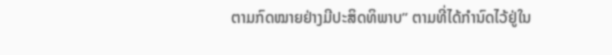ຕາມກົດໝາຍຢ່າງມີປະສິດທິພາບ” ຕາມທີ່ໄດ້ກໍານົດໄວ້ຢູ່ໃນ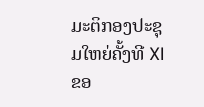ມະຕິກອງປະຊຸມໃຫຍ່ຄັ້ງທີ XI ຂອ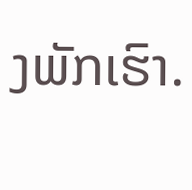ງພັກເຮົາ.